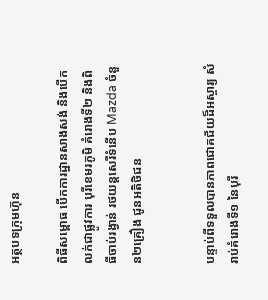អត្ថបទក្រុមហ៊ុន

ពិធីសម្ពោធ បើកការដ្ឋានសាងសង់ និងបើកលក់ជាផ្លូវការ បុរីខេមរភូមិ គំរោងទី២ និងពិធីចាប់រង្វាន់ រថយន្តសេរីទំនើប Mazda ចំនួន២គ្រឿង ជូនអតិថិជន


បន្ទាប់ពីទទួលបានភាពជោគជ័យដ៏អស្ចារ្យ សំរាប់គំរោងទី១ នៃបុរី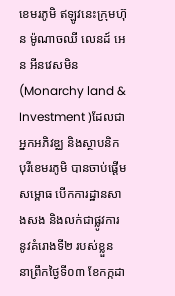ខេមរភូមិ ឥឡូវនេះក្រុមហ៊ុន ម៉ូណាចឈី លេនដ៍ អេន អីនវេសមិន (Monarchy land & Investment )ដែលជាអ្នកអភិវឌ្ឈ និងស្ថាបនិកបុរីខេមរភូមិ បានចាប់ផ្តើមសម្ពោធ បើកការដ្ឋានសាងសង និងលក់ជាផ្លូវការ នូវគំរោងទី២ របស់ខ្លួន នាព្រឹកថ្ងៃទី០៣ ខែកក្កដា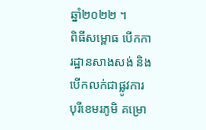ឆ្នាំ២០២២ ។
ពិធីសម្ពោធ បើកការដ្ឋានសាងសង់ និងបើកលក់ជាផ្លូវការ បុរីខេមរភូមិ គម្រោ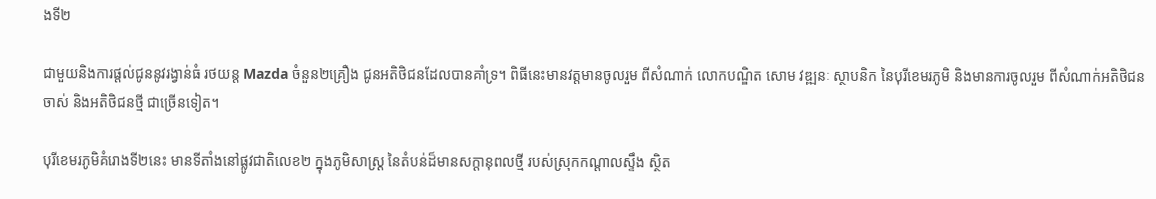ងទី២

ជាមួយនិងការផ្តល់ជូននូវរង្វាន់ធំ រថយន្ត Mazda ចំនួន២គ្រឿង ជូនអតិថិជនដែលបានគាំទ្រ។ ពិធីនេះមានវត្តមានចូលរួម ពីសំណាក់ លោកបណ្ឌិត សោម វឌ្ឍនៈ ស្ថាបនិក នៃបុរីខេមរភូមិ និងមានការចូលរួម ពីសំណាក់អតិថិជនចាស់ និងអតិថិជនថ្មី ជាច្រើនទៀត។

បុរីខេមរភូមិគំរោងទី២នេះ មានទីតាំងនៅផ្លូវជាតិលេខ២ ក្នុងភូមិសាស្ត្រ នៃតំបន់ដ៏មានសក្តានុពលថ្មី របស់ស្រុកកណ្តាលស្ទឹង ស្ថិត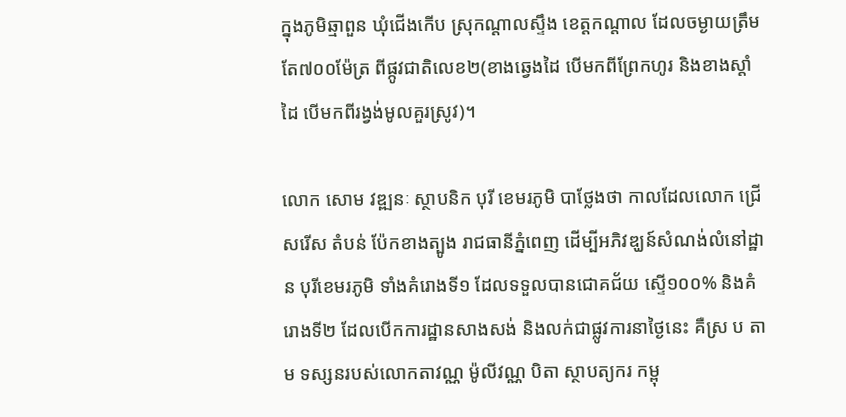ក្នុងភូមិឆ្មាពួន ឃុំជើងកើប ស្រុកណ្តាលស្ទឹង ខេត្តកណ្តាល ដែលចម្ងាយត្រឹមតែ៧០០ម៉ែត្រ ពីផ្កូវជាតិលេខ២(ខាងឆ្វេងដៃ បើមកពីព្រែកហូរ និងខាងស្តាំដៃ បើមកពីរង្វង់មូលគួរស្រូវ)។

លោក សោម វឌ្ឍនៈ ស្ថាបនិក បុរី ខេមរភូមិ បាថ្លែងថា កាលដែលលោក ជ្រើសរើស តំបន់ ប៉ែកខាងត្បូង រាជធានីភ្នំពេញ ដើម្បីអភិវឌ្ឃន៍សំណង់លំនៅដ្ឋាន បុរីខេមរភូមិ ទាំងគំរោងទី១ ដែលទទួលបានជោគជ័យ ស្ទើ១០០% និងគំរោងទី២ ដែលបើកការដ្ឋានសាងសង់ និងលក់ជាផ្លូវការនាថ្ងៃនេះ គឺស្រ ប តាម ទស្សនរបស់លោកតាវណ្ណ ម៉ូលីវណ្ណ បិតា ស្ថាបត្យករ កម្ពុ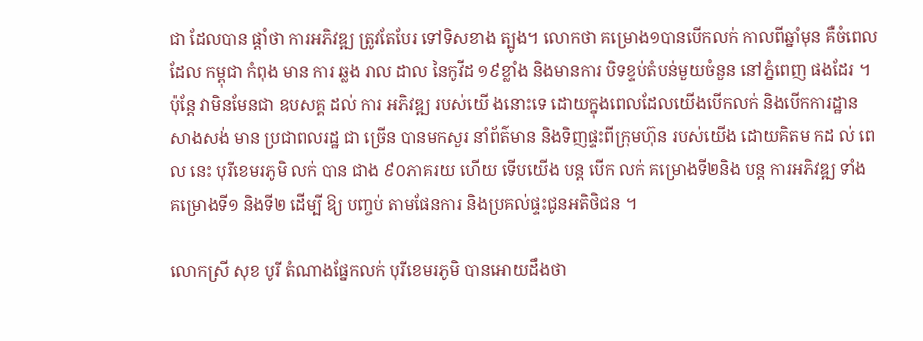ជា ដែលបាន ផ្ដាំថា ការអភិវឌ្ឍ ត្រូវតែបែរ ទៅទិសខាង ត្បូង។ លោកថា គម្រោង១បានបើកលក់ កាលពីឆ្នាំមុន គឺចំពេលដែល កម្ពុជា កំពុង មាន ការ ឆ្លង រាល ដាល នៃកូវីដ ១៩ខ្លាំង និងមានការ បិទខ្ទប់តំបន់មួយចំនួន នៅភ្នំពេញ ផងដែរ ។ ប៉ុន្តែ វាមិនមែនជា ឧបសគ្គ ដល់ ការ អភិវឌ្ឍ របស់យើ ងនោះទេ ដោយក្នុងពេលដែលយើងបើកលក់ និងបើកការដ្ឋានសាងសង់ មាន ប្រជាពលរដ្ឋ ជា ច្រើន បានមកសួរ នាំព័ត៌មាន និងទិញផ្ទះពីក្រុមហ៊ុន របស់យើង ដោយគិតម កដ ល់ ពេល នេះ បុរីខេមរភូមិ លក់ បាន ជាង ៩០ភាគរយ ហើយ ទើបយើង បន្ត បើក លក់ គម្រោងទី២និង បន្ត ការអភិវឌ្ឍ ទាំង គម្រោងទី១ និងទី២ ដើម្បី ឱ្យ បញ្ចប់ តាមផែនការ និងប្រគល់ផ្ទះជូនអតិថិជន ។

លោកស្រី សុខ បូរី តំណាងផ្នែកលក់ បុរីខេមរភូមិ បានអោយដឹងថា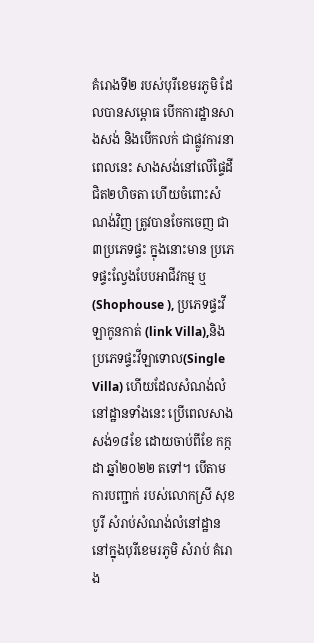គំរោងទី២ របស់បុរីខេមរភូមិ ដែលបានសម្ពោធ បើកការដ្ឋានសាងសង់ និងបើកលក់ ជាផ្លូវការនាពេលនេះ សាងសង់នៅលើផ្ទៃដី ជិត២ហិចតា ហើយចំពោះសំណង់វិញ ត្រូវបានចែកចេញ ជា៣ប្រភេទផ្ទះ ក្នុងនោះមាន ប្រភេទផ្ទះល្វែងបែបអាជីវកម្ម ឬ(Shophouse ), ប្រភេទផ្ទះវីឡាកូនកាត់ (link Villa),និង ប្រភេទផ្ទះវីឡាទោល(Single Villa) ហើយដែលសំណង់លំនៅដ្ឋានទាំងនេះ ប្រើពេលសាងសង់១៨ខែ ដោយចាប់ពីខែ កក្កដា ឆ្នាំ២០២២ តទៅ។ បើតាមការបញ្ជាក់ របស់លោកស្រី សុខបូរី សំរាប់សំណង់លំនៅដ្ឋាន នៅក្នុងបុរីខេមរភូមិ សំរាប់ គំរោង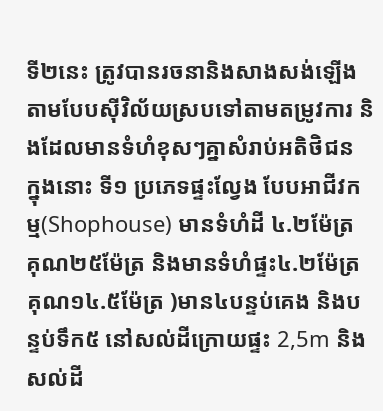ទី២នេះ ត្រូវបានរចនានិងសាងសង់ឡើង តាមបែបស៊ីវិល័យស្របទៅតាមតម្រូវការ និងដែលមានទំហំខុសៗគ្នាសំរាប់អតិថិជន ក្នុងនោះ ទី១ ប្រភេទផ្ទះល្វែង បែបអាជីវកម្ម(Shophouse) មានទំហំដី ៤.២ម៉ែត្រ គុណ២៥ម៉ែត្រ និងមានទំហំផ្ទះ៤.២ម៉ែត្រ គុណ១៤.៥ម៉ែត្រ )មាន៤បន្ទប់គេង និងបន្ទប់ទឹក៥ នៅសល់ដីក្រោយផ្ទះ 2,5m និងសល់ដី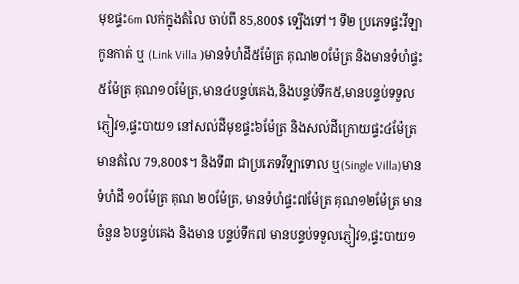មុខផ្ទះ6m លក់ក្នុងតំលៃ ចាប់ពី 85,800$ ទ្បើងទៅ។ ទី២ ប្រភេទផ្ទះវីឡាកូនកាត់ ឬ (Link Villa )មានទំហំដី៥ម៉ែត្រ គុណ២០ម៉ែត្រ និងមានទំហំផ្ទះ ៥ម៉ែត្រ គុណ១០ម៉ែត្រ,មាន៤បន្ទប់គេង,និងបន្ទប់ទឹក៥,មានបន្ទប់ទទួលភ្ញៀវ១,ផ្ទះបាយ១ នៅសល់ដីមុខផ្ទះ៦ម៉ែត្រ និងសល់ដីក្រោយផ្ទះ៤ម៉ែត្រ មានតំលៃ 79,800$។ និងទី៣ ជាប្រភេទវីទ្បាទោល ឬ(Single Villa)មានទំហំដី ១០ម៉ែត្រ គុណ ២០ម៉ែត្រ, មានទំហំផ្ទះ៧ម៉ែត្រ គុណ១២ម៉ែត្រ មានចំនួន ៦បន្ទប់គេង និងមាន បន្ទប់ទឹក៧ មានបន្ទប់ទទួលភ្ញៀវ១,ផ្ទះបាយ១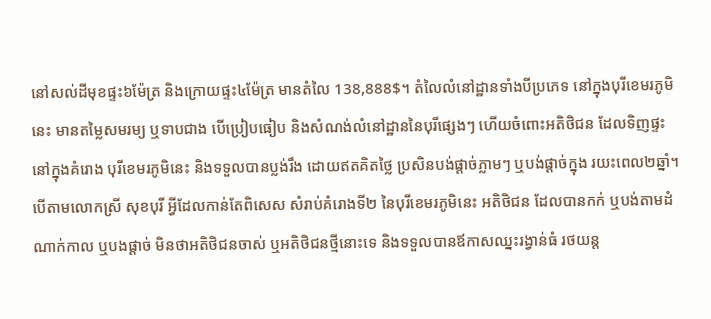នៅសល់ដីមុខផ្ទះ៦ម៉ែត្រ និងក្រោយផ្ទះ៤ម៉ែត្រ មានតំលៃ 138,888$។ តំលៃលំនៅដ្ឋានទាំងបីប្រភេទ នៅក្នុងបុរីខេមរភូមិនេះ មានតម្លៃសមរម្យ ឬទាបជាង បើប្រៀបធៀប និងសំណង់លំនៅដ្ឋាននៃបុរីផ្សេងៗ ហើយចំពោះអតិថិជន ដែលទិញផ្ទះ នៅក្នុងគំរោង បុរីខេមរភូមិនេះ និងទទួលបានប្លង់រឹង ដោយឥតគិតថ្លៃ ប្រសិនបង់ផ្តាច់ភ្លាមៗ ឬបង់ផ្តាច់ក្នុង រយះពេល២ឆ្នាំ។ បើតាមលោកស្រី សុខបុរី អ្វីដែលកាន់តែពិសេស សំរាប់គំរោងទី២ នៃបុរីខេមរភូមិនេះ អតិថិជន ដែលបានកក់ ឬបង់តាមដំណាក់កាល ឬបងផ្តាច់ មិនថាអតិថិជនចាស់ ឬអតិថិជនថ្មីនោះទេ និងទទួលបានឪកាសឈ្នះរង្វាន់ធំ រថយន្ត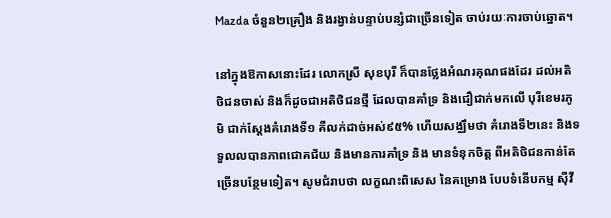Mazda ចំនួន២គ្រឿង និងរង្វាន់បន្ទាប់បន្សំជាច្រើនទៀត ចាប់រយៈការចាប់ឆ្នោត។

នៅក្នុងឱកាសនោះដែរ លោកស្រី សុខបុរី ក៏បានថ្លែងអំណរគុណផងដែរ ដល់អតិថិជនចាស់ និងក៏ដូចជាអតិថិជនថ្មី ដែលបានគាំទ្រ និងជឿជាក់មកលើ បុរីខេមរភូមិ ជាក់ស្តែងគំរោងទី១ គឺលក់ដាច់អស់៩៥% ហើយសង្ឈឹមថា គំរោងទី២នេះ និងទទួលលបានភាពជោគជ័យ និងមានការគាំទ្រ និង មានទំនុកចិត្ត ពីអតិថិជនកាន់តែច្រើនបន្ថែមទៀត។ សូមជំរាបថា លក្ខណះពិសេស នៃគម្រោង បែបទំនើបកម្ម ស៊ីវី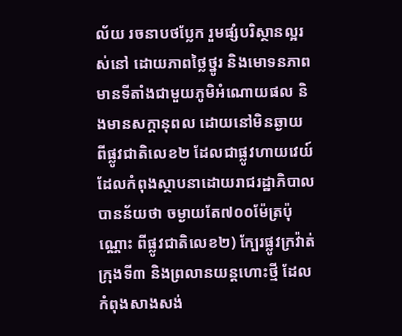ល័យ រចនាបថប្លែក រួមផ្សំបរិស្ថានល្អរស់នៅ ដោយភាពថ្លៃថ្នូរ និងមោទនភាព មានទីតាំងជាមួយភូមិអំណោយផល និងមានសក្តានុពល ដោយនៅមិនឆ្ងាយ ពីផ្លូវជាតិលេខ២ ដែលជាផ្លូវហាយវេយ៍ ដែលកំពុងស្ថាបនាដោយរាជរដ្ឋាភិបាល បានន័យថា ចម្ងាយតែ៧០០ម៉ែត្រប៉ុណ្ណោះ ពីផ្លូវជាតិលេខ២) ក្បែរផ្លូវក្រវ៉ាត់ក្រុងទី៣ និងព្រលានយន្តហោះថ្មី ដែលកំពុងសាងសង់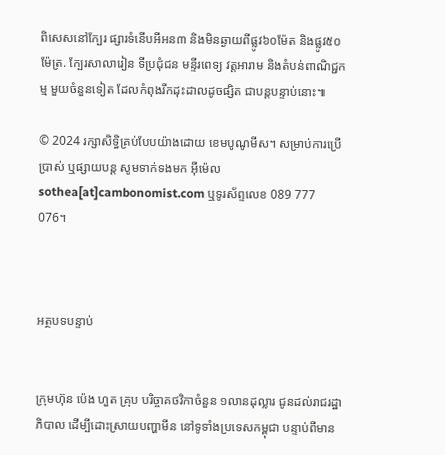ពិសេសនៅក្បែរ ផ្សារទំនើបអីអន៣ និងមិនឆ្ងាយពីផ្លូវ៦០ម៉ែត និងផ្លូវ៥០ម៉ែត្រ. ក្បែរសាលារៀន ទីប្រជុំជន មន្ទីរពេទ្យ វត្តអារាម និងតំបន់ពាណិជ្ជកម្ម មួយចំនួនទៀត ដែលកំពុងរីកដុះដាលដូចផ្សិត ជាបន្តបន្ទាប់នោះ៕

© 2024 រក្សាសិទ្ធិគ្រប់បែបយ៉ាងដោយ ខេមបូណូមីស។ សម្រាប់ការប្រើប្រាស់ ឬផ្សាយបន្ត សូមទាក់ទងមក អ៊ីម៉េល sothea[at]cambonomist.com ឬទូរស័ព្ទលេខ 089 777 076។



អត្ថបទបន្ទាប់


ក្រុមហ៊ុន ប៉េង ហួត គ្រុប បរិច្ចាគថវិកាចំនួន ១លានដុល្លារ ជូនដល់រាជរដ្ឋាភិបាល ដើម្បីដោះស្រាយបញ្ហាមីន នៅទូទាំងប្រទេសកម្ពុជា បន្ទាប់ពីមាន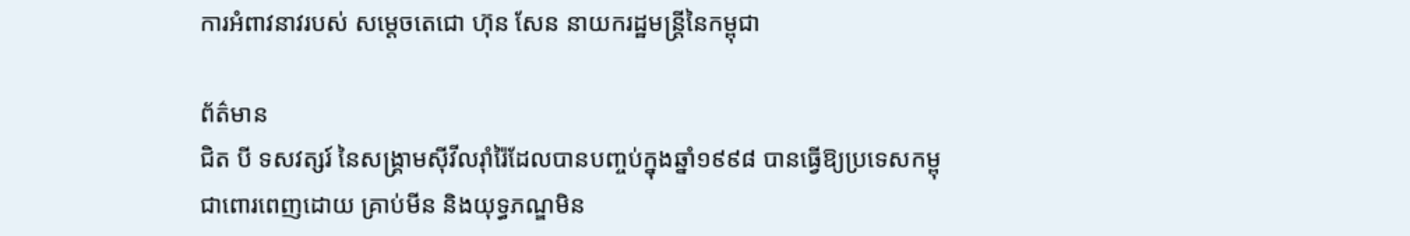ការអំពាវនាវរបស់ សម្តេចតេជោ ហ៊ុន សែន នាយករដ្ឋមន្រ្តីនៃកម្ពុជា

ព័ត៌មាន
ជិត បី ទសវត្សរ៍ នៃសង្គ្រាមស៊ីវីលរ៉ាំរ៉ៃដែលបានបញ្ចប់ក្នុងឆ្នាំ១៩៩៨ បានធ្វើឱ្យប្រទេសកម្ពុជាពោរពេញដោយ គ្រាប់មីន និងយុទ្ធភណ្ឌមិន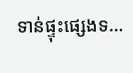ទាន់ផ្ទុះផ្សេងទ…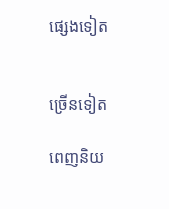ផ្សេងទៀត


ច្រើនទៀត

ពេញនិយ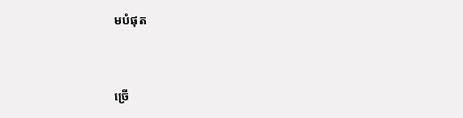មបំផុត


ច្រើ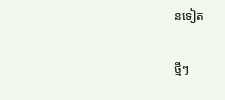នទៀត

ថ្មីៗ